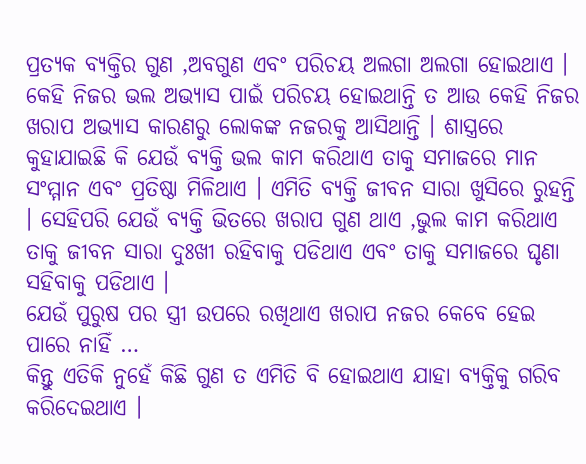ପ୍ରତ୍ୟକ ବ୍ୟକ୍ତିର ଗୁଣ ,ଅବଗୁଣ ଏବଂ ପରିଚୟ ଅଲଗା ଅଲଗା ହୋଇଥାଏ । କେହି ନିଜର ଭଲ ଅଭ୍ୟାସ ପାଇଁ ପରିଚୟ ହୋଇଥାନ୍ତି ତ ଆଉ କେହି ନିଜର ଖରାପ ଅଭ୍ୟାସ କାରଣରୁ ଲୋକଙ୍କ ନଜରକୁ ଆସିଥାନ୍ତି । ଶାସ୍ତ୍ରରେ କୁହାଯାଇଛି କି ଯେଉଁ ବ୍ୟକ୍ତି ଭଲ କାମ କରିଥାଏ ତାକୁ ସମାଜରେ ମାନ ସଂମ୍ମାନ ଏବଂ ପ୍ରତିଷ୍ଠା ମିଳିଥାଏ । ଏମିତି ବ୍ୟକ୍ତି ଜୀବନ ସାରା ଖୁସିରେ ରୁହନ୍ତି । ସେହିପରି ଯେଉଁ ବ୍ୟକ୍ତି ଭିତରେ ଖରାପ ଗୁଣ ଥାଏ ,ଭୁଲ କାମ କରିଥାଏ ତାକୁ ଜୀବନ ସାରା ଦୁଃଖୀ ରହିବାକୁ ପଡିଥାଏ ଏବଂ ତାକୁ ସମାଜରେ ଘୃଣା ସହିବାକୁ ପଡିଥାଏ ।
ଯେଉଁ ପୁରୁଷ ପର ସ୍ତ୍ରୀ ଉପରେ ରଖିଥାଏ ଖରାପ ନଜର କେବେ ହେଇ ପାରେ ନାହିଁ …
କିନ୍ତୁ ଏତିକି ନୁହେଁ କିଛି ଗୁଣ ତ ଏମିତି ବି ହୋଇଥାଏ ଯାହା ବ୍ୟକ୍ତିକୁ ଗରିବ କରିଦେଇଥାଏ ।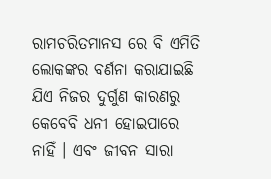ରାମଚରିତମାନସ ରେ ବି ଏମିତି ଲୋକଙ୍କର ବର୍ଣନା କରାଯାଇଛି ଯିଏ ନିଜର ଦୁର୍ଗୁଣ କାରଣରୁ କେବେବି ଧନୀ ହୋଇପାରେ ନାହିଁ । ଏବଂ ଜୀବନ ସାରା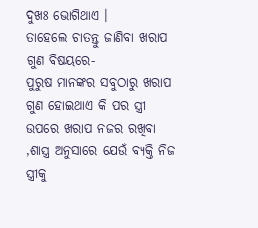ଦୁଖଃ ଭୋଗିଥାଏ ।
ତାହେଲେ ଚାତନ୍ତୁ ଜାଣିବା ଖରାପ ଗୁଣ ବିଷୟରେ-
ପୁରୁଷ ମାନଙ୍କର ସବୁଠାରୁ ଖରାପ ଗୁଣ ହୋଇଥାଏ କି ପର ସ୍ତ୍ରୀ ଉପରେ ଖରାପ ନଜର ରଖିବା ,ଶାସ୍ତ୍ର ଅନୁସାରେ ଯେଉଁ ବ୍ୟକ୍ତି ନିଜ ସ୍ତ୍ରୀକୁ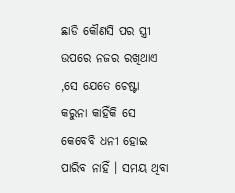ଛାଡି କୌଣସି ପର ସ୍ତ୍ରୀ ଉପରେ ନଜର ରଖିଥାଏ ,ସେ ଯେତେ ଚେଷ୍ଟା କରୁନା କାହିଁକି ସେ କେବେବି ଧନୀ ହୋଇ ପାରିବ ନାହିଁ । ସମୟ ଥିବା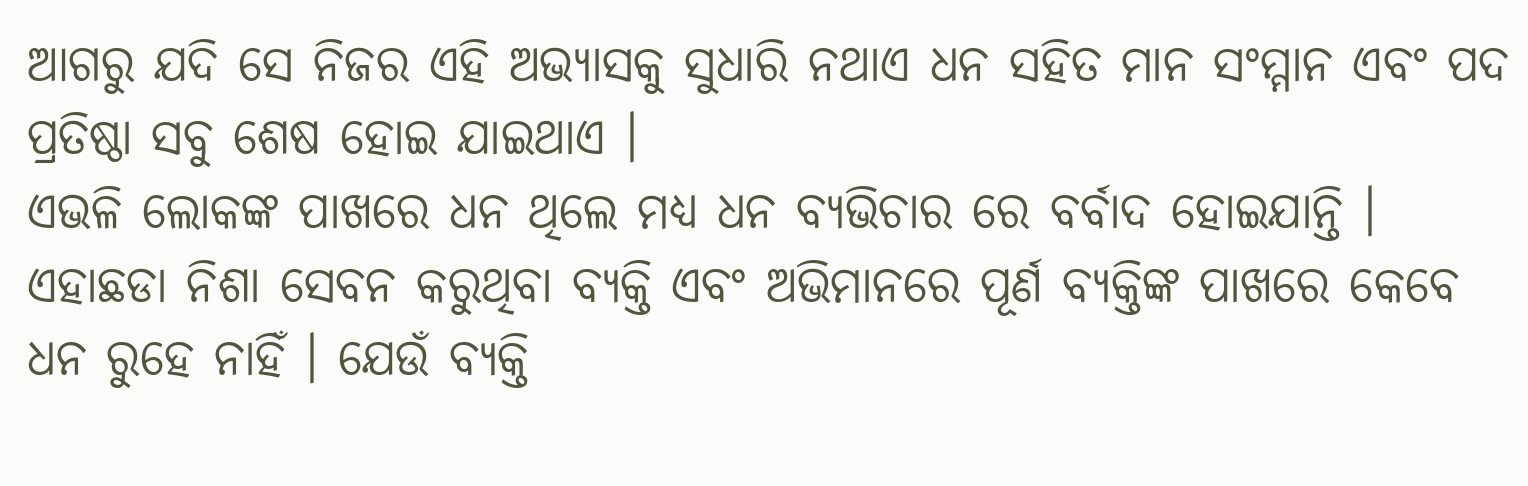ଆଗରୁ ଯଦି ସେ ନିଜର ଏହି ଅଭ୍ୟାସକୁ ସୁଧାରି ନଥାଏ ଧନ ସହିତ ମାନ ସଂମ୍ମାନ ଏବଂ ପଦ ପ୍ରତିଷ୍ଠା ସବୁ ଶେଷ ହୋଇ ଯାଇଥାଏ ।
ଏଭଳି ଲୋକଙ୍କ ପାଖରେ ଧନ ଥିଲେ ମଧ୍ୟ ଧନ ବ୍ୟଭିଚାର ରେ ବର୍ବାଦ ହୋଇଯାନ୍ତି । ଏହାଛଡା ନିଶା ସେବନ କରୁଥିବା ବ୍ୟକ୍ତି ଏବଂ ଅଭିମାନରେ ପୂର୍ଣ ବ୍ୟକ୍ତିଙ୍କ ପାଖରେ କେବେ ଧନ ରୁହେ ନାହିଁ । ଯେଉଁ ବ୍ୟକ୍ତି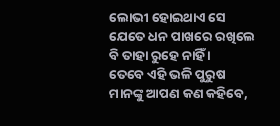ଲୋଭୀ ହୋଇଥାଏ ସେ ଯେତେ ଧନ ପାଖରେ ରଖିଲେ ବି ତାହା ରୁହେ ନାହିଁ ।
ତେବେ ଏହି ଭଳି ପୁରୁଷ ମାନଙ୍କୁ ଆପଣ କଣ କହିବେ,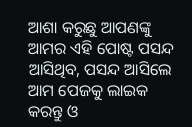ଆଶା କରୁଛୁ ଆପଣଙ୍କୁ ଆମର ଏହି ପୋଷ୍ଟ ପସନ୍ଦ ଆସିଥିବ, ପସନ୍ଦ ଆସିଲେ ଆମ ପେଜକୁ ଲାଇକ କରନ୍ତୁ ଓ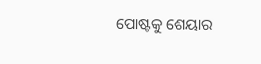ପୋଷ୍ଟକୁ ଶେୟାର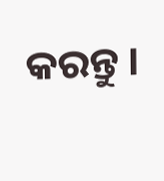କରନ୍ତୁ ।